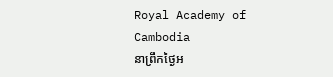Royal Academy of Cambodia
នាព្រឹកថ្ងៃអ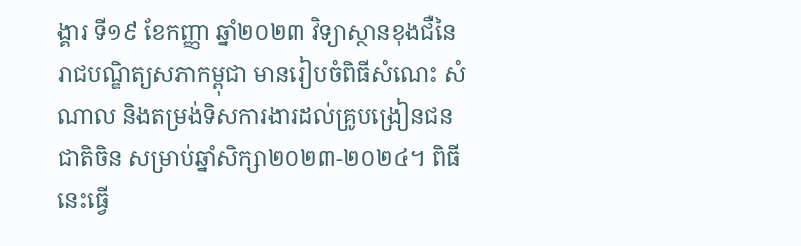ង្គារ ទី១៩ ខែកញ្ញា ឆ្នាំ២០២៣ វិទ្យាស្ថានខុងជឺនៃរាជបណ្ឌិត្យសភាកម្ពុជា មានរៀបចំពិធីសំណេះ សំណាល និងតម្រង់ទិសការងារដល់គ្រូបង្រៀនជនជាតិចិន សម្រាប់ឆ្នាំសិក្សា២០២៣-២០២៤។ ពិធីនេះធ្វើ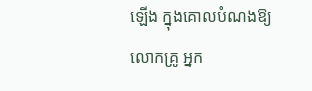ឡើង ក្នុងគោលបំណងឱ្យលោកគ្រូ អ្នក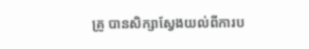គ្រូ បានសិក្សាស្វែងយល់ពីការប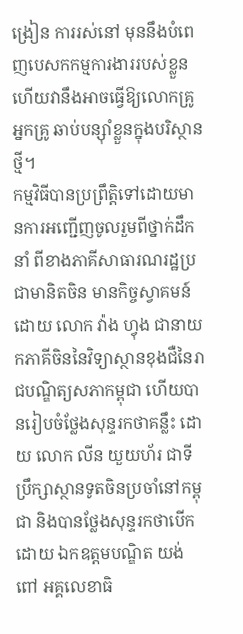ង្រៀន ការរស់នៅ មុននឹងបំពេញបេសកកម្មការងាររបស់ខ្លួន ហើយវានឹងអាចធ្វើឱ្យលោកគ្រូ អ្នកគ្រូ ឆាប់បន្ស៊ាំខ្លួនក្នុងបរិស្ថានថ្មី។
កម្មវិធីបានប្រព្រឹត្តិទៅដោយមានការអញ្ជើញចូលរួមពីថ្នាក់ដឹកនាំ ពីខាងភាគីសាធារណរដ្ឋប្រជាមានិតចិន មានកិច្ចស្វាគមន៍ ដោយ លោក វ៉ាង ហ្វុង ជានាយកភាគីចិននៃវិទ្យាស្ថានខុងជឺនៃរាជបណ្ឌិត្យសភាកម្ពុជា ហើយបានរៀបចំថ្លែងសុន្ទរកថាគន្លឹះ ដោយ លោក លីន យួយហ័រ ជាទីប្រឹក្សាស្ថានទូតចិនប្រចាំនៅកម្ពុជា និងបានថ្លែងសុន្ទរកថាបើកដោយ ឯកឧត្តមបណ្ឌិត យង់ ពៅ អគ្គលេខាធិ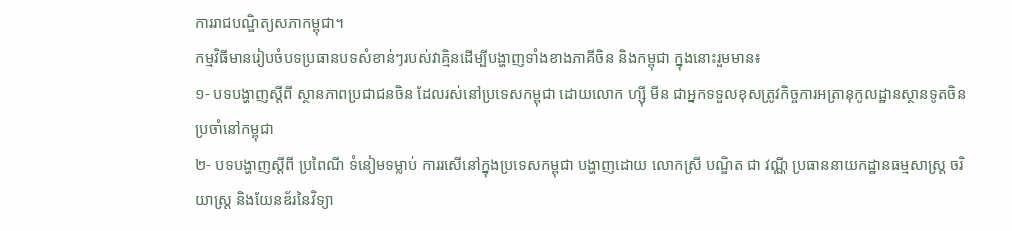ការរាជបណ្ឌិត្យសភាកម្ពុជា។
កម្មវិធីមានរៀបចំបទប្រធានបទសំខាន់ៗរបស់វាគ្មិនដើម្បីបង្ហាញទាំងខាងភាគីចិន និងកម្ពុជា ក្នុងនោះរួមមាន៖
១- បទបង្ហាញស្តីពី ស្ថានភាពប្រជាជនចិន ដែលរស់នៅប្រទេសកម្ពុជា ដោយលោក ហ្ស៊ី មីន ជាអ្នកទទួលខុសត្រូវកិច្ចការអត្រានុកូលដ្ឋានស្ថានទូតចិនប្រចាំនៅកម្ពុជា
២- បទបង្ហាញស្តីពី ប្រពៃណី ទំនៀមទម្លាប់ ការរសើនៅក្នុងប្រទេសកម្ពុជា បង្ហាញដោយ លោកស្រី បណ្ឌិត ជា វណ្ណី ប្រធាននាយកដ្ឋានធម្មសាស្ត្រ ចរិយាស្ត្រ និងយែនឌ័រនៃវិទ្យា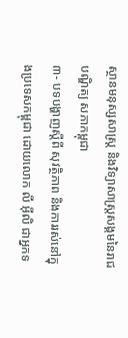ស្ថានមនុស្សសាស្ត្រ និងវិទ្យាសាស្ត្រសង្គមនៃរាជបណ្ឌិត្យ សភាកម្ពុជា
៣- បទបង្ហាញស្តីពី សុវត្ថិភាព និងការរស់នៅក្នុងប្រទេសកម្ពុជា ដោយលោក លី អ៊ីលិ ជាអ្នកទ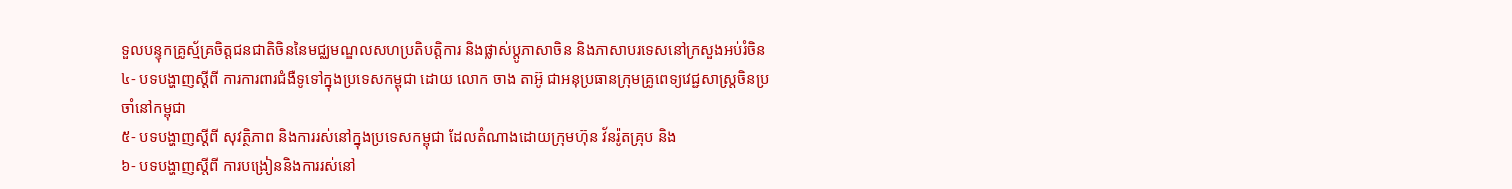ទួលបន្ទុកគ្រូស្ម័គ្រចិត្តជនជាតិចិននៃមជ្ឈមណ្ឌលសហប្រតិបត្តិការ និងផ្លាស់ប្តូភាសាចិន និងភាសាបរទេសនៅក្រសួងអប់រំចិន
៤- បទបង្ហាញស្តីពី ការការពារជំងឺទូទៅក្នុងប្រទេសកម្ពុជា ដោយ លោក ចាង តាអ៊ូ ជាអនុប្រធានក្រុមគ្រូពេទ្យវេជ្ជសាស្ត្រចិនប្រចាំនៅកម្ពុជា
៥- បទបង្ហាញស្តីពី សុវត្ថិភាព និងការរស់នៅក្នុងប្រទេសកម្ពុជា ដែលតំណាងដោយក្រុមហ៊ុន វ័នរ៉ូតគ្រុប និង
៦- បទបង្ហាញស្តីពី ការបង្រៀននិងការរស់នៅ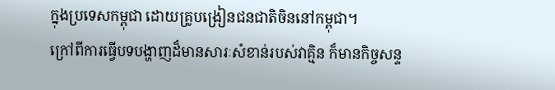ក្នុងប្រទេសកម្ពុជា ដោយគ្រូបង្រៀនជនជាតិចិននៅកម្ពុជា។
ក្រៅពីការធ្វើបទបង្ហាញដ៏មានសារៈសំខាន់របស់វាគ្មិន ក៏មានកិច្ចសន្ទ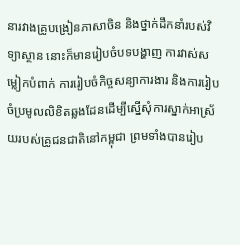នារវាងគ្រូបង្រៀនភាសាចិន និងថ្នាក់ដឹកនាំរបស់វិទ្យាស្ថាន នោះក៏មានរៀបចំបទបង្ហាញ ការវាស់សម្លៀកបំពាក់ ការរៀបចំកិច្ចសន្យាការងារ និងការរៀបចំប្រមូលលិខិតឆ្លងដែនដើម្បីស្នើសុំការស្នាក់អាស្រ័យរបស់គ្រូជនជាតិនៅកម្ពុជា ព្រមទាំងបានរៀប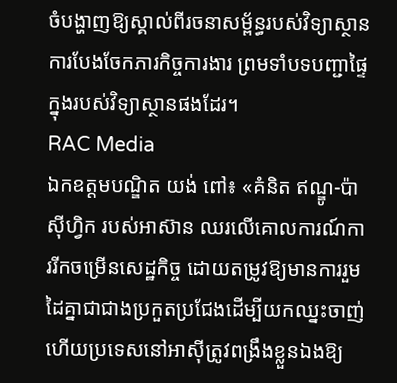ចំបង្ហាញឱ្យស្គាល់ពីរចនាសម្ព័ន្ធរបស់វិទ្យាស្ថាន ការបែងចែកភារកិច្ចការងារ ព្រមទាំបទបញ្ជាផ្ទៃក្នុងរបស់វិទ្យាស្ថានផងដែរ។
RAC Media
ឯកឧត្ដមបណ្ឌិត យង់ ពៅ៖ «គំនិត ឥណ្ឌូ-ប៉ាស៊ីហ្វិក របស់អាស៊ាន ឈរលើគោលការណ៍ការរីកចម្រើនសេដ្ឋកិច្ច ដោយតម្រូវឱ្យមានការរួមដៃគ្នាជាជាងប្រកួតប្រជែងដើម្បីយកឈ្នះចាញ់ ហើយប្រទេសនៅអាស៊ីត្រូវពង្រឹងខ្លួនឯងឱ្យ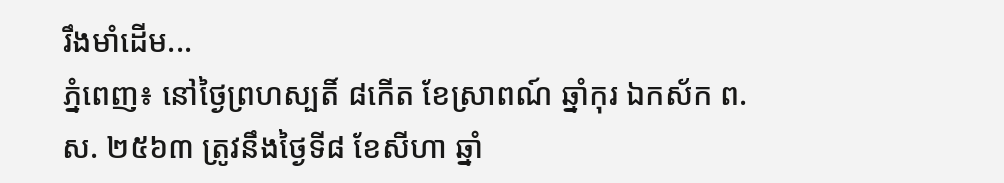រឹងមាំដើម...
ភ្នំពេញ៖ នៅថ្ងៃព្រហស្បតិ៍ ៨កើត ខែស្រាពណ៍ ឆ្នាំកុរ ឯកស័ក ព.ស. ២៥៦៣ ត្រូវនឹងថ្ងៃទី៨ ខែសីហា ឆ្នាំ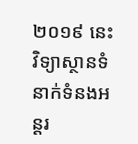២០១៩ នេះ វិទ្យាស្ថានទំនាក់ទំនងអន្តរ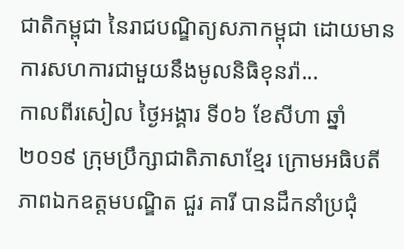ជាតិកម្ពុជា នៃរាជបណ្ឌិត្យសភាកម្ពុជា ដោយមានការសហការជាមួយនឹងមូលនិធិខុនរ៉ា...
កាលពីរសៀល ថ្ងៃអង្គារ ទី០៦ ខែសីហា ឆ្នាំ២០១៩ ក្រុមប្រឹក្សាជាតិភាសាខ្មែរ ក្រោមអធិបតីភាពឯកឧត្តមបណ្ឌិត ជួរ គារី បានដឹកនាំប្រជុំ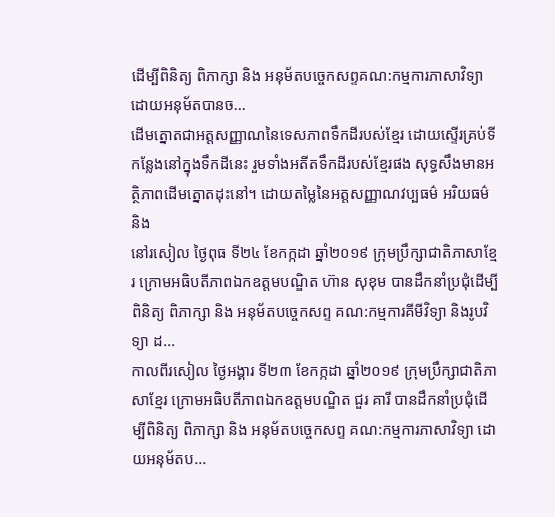ដើម្បីពិនិត្យ ពិភាក្សា និង អនុម័តបច្ចេកសព្ទគណ:កម្មការភាសាវិទ្យា ដោយអនុម័តបានច...
ដើមត្នោតជាអត្តសញ្ញាណនៃទេសភាពទឹកដីរបស់ខ្មែរ ដោយស្ទើរគ្រប់ទីកន្លែងនៅក្នុងទឹកដីនេះ រួមទាំងអតីតទឹកដីរបស់ខ្មែរផង សុទ្ធសឹងមានអត្ថិភាពដើមត្នោតដុះនៅ។ ដោយតម្លៃនៃអត្តសញ្ញាណវប្បធម៌ អរិយធម៌ និង
នៅរសៀល ថ្ងៃពុធ ទី២៤ ខែកក្កដា ឆ្នាំ២០១៩ ក្រុមប្រឹក្សាជាតិភាសាខ្មែរ ក្រោមអធិបតីភាពឯកឧត្តមបណ្ឌិត ហ៊ាន សុខុម បានដឹកនាំប្រជុំដើម្បីពិនិត្យ ពិភាក្សា និង អនុម័តបច្ចេកសព្ទ គណ:កម្មការគីមីវិទ្យា និងរូបវិទ្យា ដ...
កាលពីរសៀល ថ្ងៃអង្គារ ទី២៣ ខែកក្កដា ឆ្នាំ២០១៩ ក្រុមប្រឹក្សាជាតិភាសាខ្មែរ ក្រោមអធិបតីភាពឯកឧត្តមបណ្ឌិត ជួរ គារី បានដឹកនាំប្រជុំដើម្បីពិនិត្យ ពិភាក្សា និង អនុម័តបច្ចេកសព្ទ គណ:កម្មការភាសាវិទ្យា ដោយអនុម័តប...